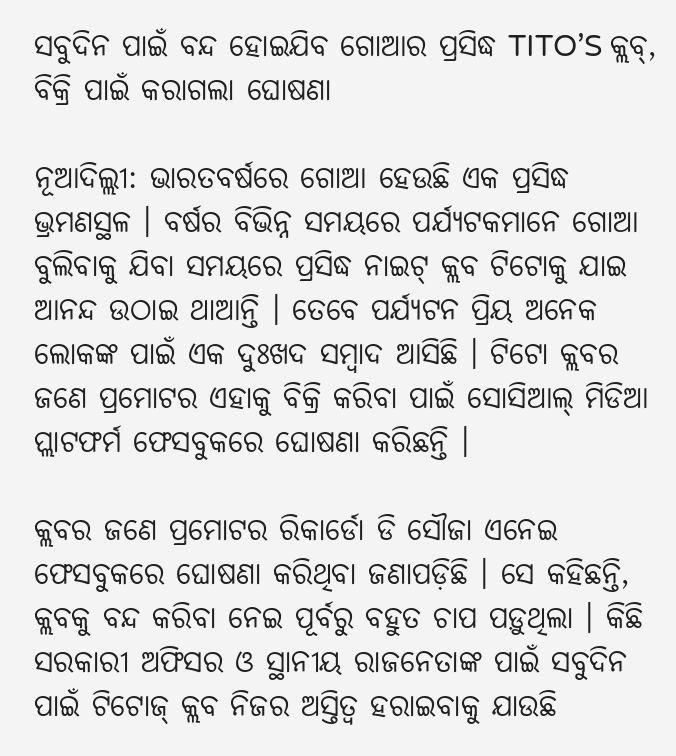ସବୁଦିନ ପାଇଁ ବନ୍ଦ ହୋଇଯିବ ଗୋଆର ପ୍ରସିଦ୍ଧ TITO’S କ୍ଲବ୍, ବିକ୍ରି ପାଇଁ କରାଗଲା ଘୋଷଣା

ନୂଆଦିଲ୍ଲୀ: ଭାରତବର୍ଷରେ ଗୋଆ ହେଉଛି ଏକ ପ୍ରସିଦ୍ଧ ଭ୍ରମଣସ୍ଥଳ । ବର୍ଷର ବିଭିନ୍ନ ସମୟରେ ପର୍ଯ୍ୟଟକମାନେ ଗୋଆ ବୁଲିବାକୁ ଯିବା ସମୟରେ ପ୍ରସିଦ୍ଧ ନାଇଟ୍ କ୍ଲବ ଟିଟୋକୁ ଯାଇ ଆନନ୍ଦ ଉଠାଇ ଥାଆନ୍ତି । ତେବେ ପର୍ଯ୍ୟଟନ ପ୍ରିୟ ଅନେକ ଲୋକଙ୍କ ପାଇଁ ଏକ ଦୁଃଖଦ ସମ୍ବାଦ ଆସିଛି । ଟିଟୋ କ୍ଲବର ଜଣେ ପ୍ରମୋଟର ଏହାକୁ ବିକ୍ରି କରିବା ପାଇଁ ସୋସିଆଲ୍ ମିଡିଆ ପ୍ଲାଟଫର୍ମ ଫେସବୁକରେ ଘୋଷଣା କରିଛନ୍ତି ।

କ୍ଲବର ଜଣେ ପ୍ରମୋଟର ରିକାର୍ଡୋ ଡି ସୌଜା ଏନେଇ ଫେସବୁକରେ ଘୋଷଣା କରିଥିବା ଜଣାପଡ଼ିଛି । ସେ କହିଛନ୍ତି, କ୍ଲବକୁ ବନ୍ଦ କରିବା ନେଇ ପୂର୍ବରୁ ବହୁତ ଚାପ ପଡ଼ୁଥିଲା । କିଛି ସରକାରୀ ଅଫିସର ଓ ସ୍ଥାନୀୟ ରାଜନେତାଙ୍କ ପାଇଁ ସବୁଦିନ ପାଇଁ ଟିଟୋଜ୍ କ୍ଲବ ନିଜର ଅସ୍ତିତ୍ୱ ହରାଇବାକୁ ଯାଉଛି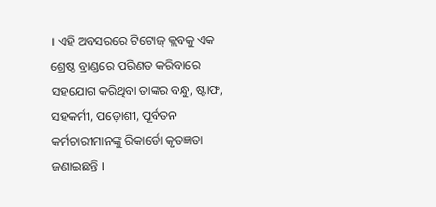। ଏହି ଅବସରରେ ଟିଟୋଜ୍ କ୍ଲବକୁ ଏକ ଶ୍ରେଷ୍ଠ ବ୍ରାଣ୍ଡରେ ପରିଣତ କରିବାରେ ସହଯୋଗ କରିଥିବା ତାଙ୍କର ବନ୍ଧୁ, ଷ୍ଟାଫ, ସହକର୍ମୀ, ପଡ଼ୋଶୀ, ପୂର୍ବତନ କର୍ମଚାରୀମାନଙ୍କୁ ରିକାର୍ଡୋ କୃତଜ୍ଞତା ଜଣାଇଛନ୍ତି ।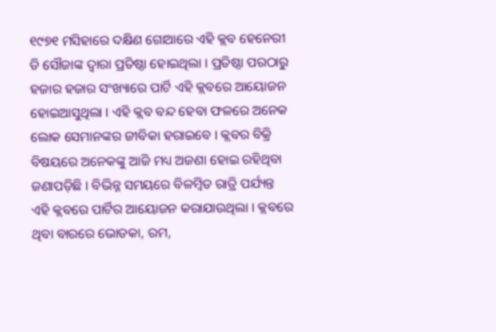୧୯୭୧ ମସିହାରେ ଦକ୍ଷିଣ ଗୋଆରେ ଏହି କ୍ଲବ ହେନେରୀ ଡି ସୌଜାଙ୍କ ଦ୍ୱାରା ପ୍ରତିଷ୍ଠା ହୋଇଥିଲା । ପ୍ରତିଷ୍ଠା ପରଠାରୁ ହଜାର ହଜାର ସଂଖ୍ୟାରେ ପାର୍ଟି ଏହି କ୍ଲବରେ ଆୟୋଜନ ହୋଇଆସୁଥିଲା । ଏହି କ୍ଲବ ବନ୍ଦ ହେବା ଫଳରେ ଅନେକ ଲୋକ ସେମାନଙ୍କର ଜୀବିକା ହରାଇବେ । କ୍ଲବର ବିକ୍ରି ବିଷୟରେ ଅନେକଙ୍କୁ ଆଜି ମଧ୍ୟ ଅଜଣା ହୋଇ ରହିଥିବା ଜଣାପଡ଼ିଛି । ବିଭିନ୍ନ ସମୟରେ ବିଳମ୍ବିତ ରାତ୍ରି ପର୍ଯ୍ୟନ୍ତ ଏହି କ୍ଲବରେ ପାର୍ଟିର ଆୟୋଜନ କରାଯାଉଥିଲା । କ୍ଲବରେ ଥିବା ବାରରେ ଭୋଡକା, ରମ,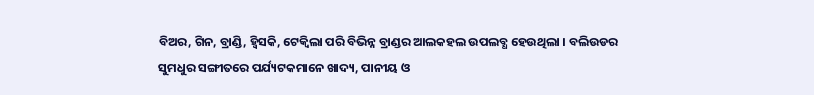ବିଅର, ଗିନ, ବ୍ରାଣ୍ଡି, ହ୍ୱିସକି, ଟେକ୍ୱିଲା ପରି ବିଭିନ୍ନ ବ୍ରାଣ୍ଡର ଆଲକହଲ ଉପଲବ୍ଧ ହେଉଥିଲା । ବଲିଉଡର ସୁମଧୁର ସଙ୍ଗୀତରେ ପର୍ଯ୍ୟଟକମାନେ ଖାଦ୍ୟ, ପାନୀୟ ଓ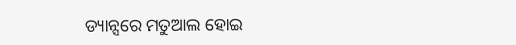ଡ୍ୟାନ୍ସରେ ମତୁଆଲ ହୋଇ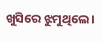ଖୁସିରେ ଝୁମୁଥିଲେ ।